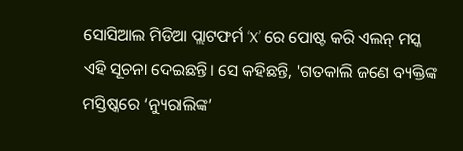ସୋସିଆଲ ମିଡିଆ ପ୍ଲାଟଫର୍ମ ‘X’ ରେ ପୋଷ୍ଟ କରି ଏଲନ୍ ମସ୍କ ଏହି ସୂଚନା ଦେଇଛନ୍ତି। ସେ କହିଛନ୍ତି, 'ଗତକାଲି ଜଣେ ବ୍ୟକ୍ତିଙ୍କ ମସ୍ତିଷ୍କରେ ‘ନ୍ୟୁରାଲିଙ୍କ’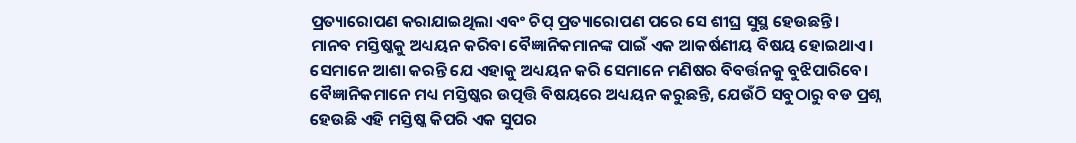ପ୍ରତ୍ୟାରୋପଣ କରାଯାଇଥିଲା ଏବଂ ଚିପ୍ ପ୍ରତ୍ୟାରୋପଣ ପରେ ସେ ଶୀଘ୍ର ସୁସ୍ଥ ହେଉଛନ୍ତି।
ମାନବ ମସ୍ତିଷ୍କକୁ ଅଧ୍ୟୟନ କରିବା ବୈଜ୍ଞାନିକମାନଙ୍କ ପାଇଁ ଏକ ଆକର୍ଷଣୀୟ ବିଷୟ ହୋଇଥାଏ। ସେମାନେ ଆଶା କରନ୍ତି ଯେ ଏହାକୁ ଅଧ୍ୟୟନ କରି ସେମାନେ ମଣିଷର ବିବର୍ତ୍ତନକୁ ବୁଝିପାରିବେ। ବୈଜ୍ଞାନିକମାନେ ମଧ୍ୟ ମସ୍ତିଷ୍କର ଉତ୍ପତ୍ତି ବିଷୟରେ ଅଧ୍ୟୟନ କରୁଛନ୍ତି, ଯେଉଁଠି ସବୁଠାରୁ ବଡ ପ୍ରଶ୍ନ ହେଉଛି ଏହି ମସ୍ତିଷ୍କ କିପରି ଏକ ସୁପର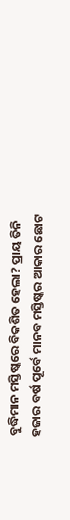ବୁଦ୍ଧିମାନ ମସ୍ତିଷ୍କରେ ବିକଶିତ ହେଲା? ପ୍ରାୟ ତିନି ହଜାର ବର୍ଷ ପୂର୍ବେ ମାନବ ମସ୍ତିଷ୍କର ଆକାର ଛୋଟ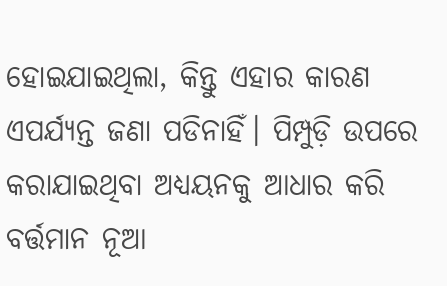ହୋଇଯାଇଥିଲା, କିନ୍ତୁ ଏହାର କାରଣ ଏପର୍ଯ୍ୟନ୍ତ ଜଣା ପଡିନାହିଁ। ପିମ୍ପୁଡ଼ି ଉପରେ କରାଯାଇଥିବା ଅଧ୍ୟୟନକୁ ଆଧାର କରି ବର୍ତ୍ତମାନ ନୂଆ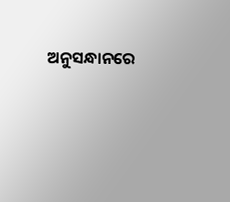ଅନୁସନ୍ଧାନରେ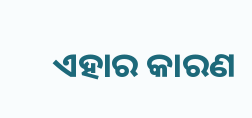ଏହାର କାରଣ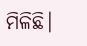ମିଳିଛି।